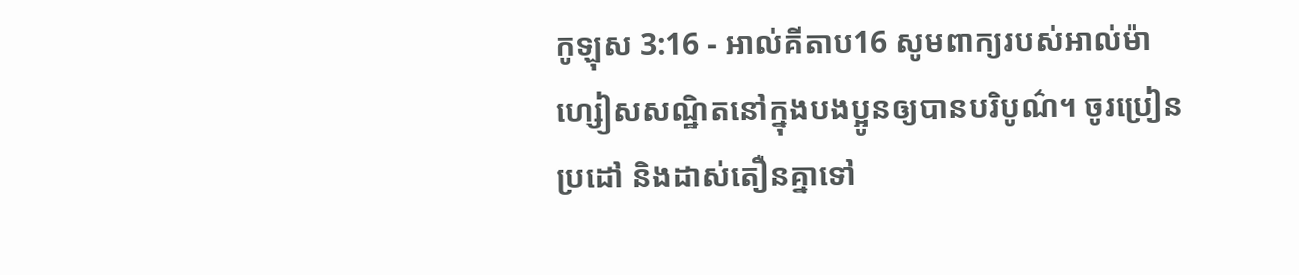កូឡុស 3:16 - អាល់គីតាប16 សូមពាក្យរបស់អាល់ម៉ាហ្សៀសសណ្ឋិតនៅក្នុងបងប្អូនឲ្យបានបរិបូណ៌។ ចូរប្រៀនប្រដៅ និងដាស់តឿនគ្នាទៅ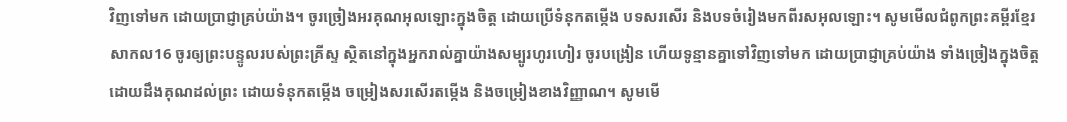វិញទៅមក ដោយប្រាជ្ញាគ្រប់យ៉ាង។ ចូរច្រៀងអរគុណអុលឡោះក្នុងចិត្ដ ដោយប្រើទំនុកតម្កើង បទសរសើរ និងបទចំរៀងមកពីរសអុលឡោះ។ សូមមើលជំពូកព្រះគម្ពីរខ្មែរសាកល16 ចូរឲ្យព្រះបន្ទូលរបស់ព្រះគ្រីស្ទ ស្ថិតនៅក្នុងអ្នករាល់គ្នាយ៉ាងសម្បូរហូរហៀរ ចូរបង្រៀន ហើយទូន្មានគ្នាទៅវិញទៅមក ដោយប្រាជ្ញាគ្រប់យ៉ាង ទាំងច្រៀងក្នុងចិត្តដោយដឹងគុណដល់ព្រះ ដោយទំនុកតម្កើង ចម្រៀងសរសើរតម្កើង និងចម្រៀងខាងវិញ្ញាណ។ សូមមើ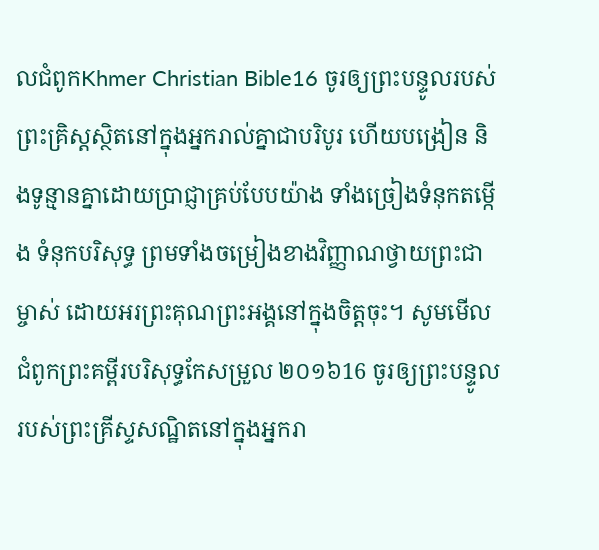លជំពូកKhmer Christian Bible16 ចូរឲ្យព្រះបន្ទូលរបស់ព្រះគ្រិស្ដស្ថិតនៅក្នុងអ្នករាល់គ្នាជាបរិបូរ ហើយបង្រៀន និងទូន្មានគ្នាដោយប្រាជ្ញាគ្រប់បែបយ៉ាង ទាំងច្រៀងទំនុកតម្កើង ទំនុកបរិសុទ្ធ ព្រមទាំងចម្រៀងខាងវិញ្ញាណថ្វាយព្រះជាម្ចាស់ ដោយអរព្រះគុណព្រះអង្គនៅក្នុងចិត្ដចុះ។ សូមមើលជំពូកព្រះគម្ពីរបរិសុទ្ធកែសម្រួល ២០១៦16 ចូរឲ្យព្រះបន្ទូលរបស់ព្រះគ្រីស្ទសណ្ឋិតនៅក្នុងអ្នករា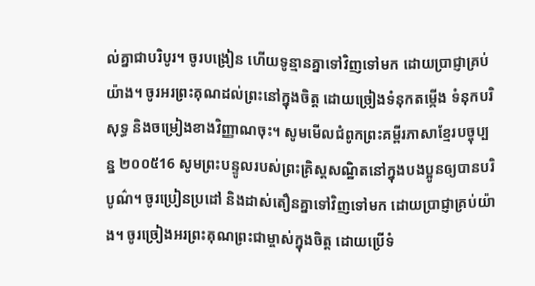ល់គ្នាជាបរិបូរ។ ចូរបង្រៀន ហើយទូន្មានគ្នាទៅវិញទៅមក ដោយប្រាជ្ញាគ្រប់យ៉ាង។ ចូរអរព្រះគុណដល់ព្រះនៅក្នុងចិត្ត ដោយច្រៀងទំនុកតម្កើង ទំនុកបរិសុទ្ធ និងចម្រៀងខាងវិញ្ញាណចុះ។ សូមមើលជំពូកព្រះគម្ពីរភាសាខ្មែរបច្ចុប្បន្ន ២០០៥16 សូមព្រះបន្ទូលរបស់ព្រះគ្រិស្តសណ្ឋិតនៅក្នុងបងប្អូនឲ្យបានបរិបូណ៌។ ចូរប្រៀនប្រដៅ និងដាស់តឿនគ្នាទៅវិញទៅមក ដោយប្រាជ្ញាគ្រប់យ៉ាង។ ចូរច្រៀងអរព្រះគុណព្រះជាម្ចាស់ក្នុងចិត្ត ដោយប្រើទំ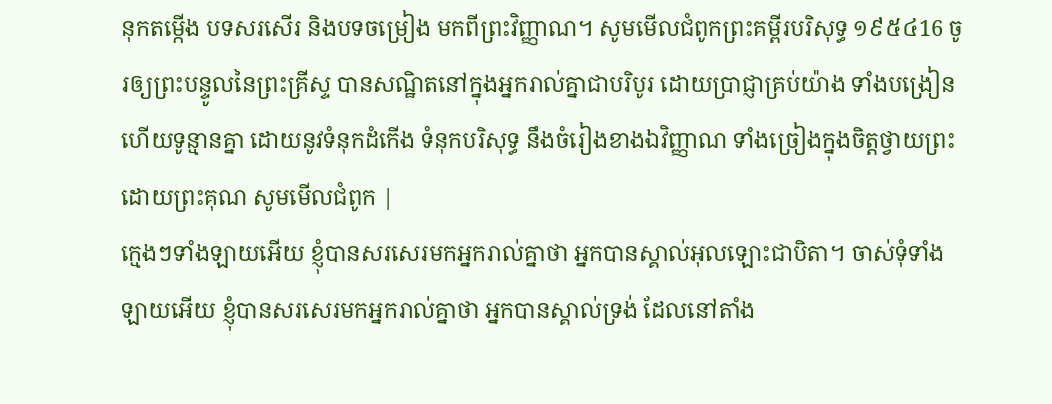នុកតម្កើង បទសរសើរ និងបទចម្រៀង មកពីព្រះវិញ្ញាណ។ សូមមើលជំពូកព្រះគម្ពីរបរិសុទ្ធ ១៩៥៤16 ចូរឲ្យព្រះបន្ទូលនៃព្រះគ្រីស្ទ បានសណ្ឋិតនៅក្នុងអ្នករាល់គ្នាជាបរិបូរ ដោយប្រាជ្ញាគ្រប់យ៉ាង ទាំងបង្រៀន ហើយទូន្មានគ្នា ដោយនូវទំនុកដំកើង ទំនុកបរិសុទ្ធ នឹងចំរៀងខាងឯវិញ្ញាណ ទាំងច្រៀងក្នុងចិត្តថ្វាយព្រះ ដោយព្រះគុណ សូមមើលជំពូក |
ក្មេងៗទាំងឡាយអើយ ខ្ញុំបានសរសេរមកអ្នករាល់គ្នាថា អ្នកបានស្គាល់អុលឡោះជាបិតា។ ចាស់ទុំទាំងឡាយអើយ ខ្ញុំបានសរសេរមកអ្នករាល់គ្នាថា អ្នកបានស្គាល់ទ្រង់ ដែលនៅតាំង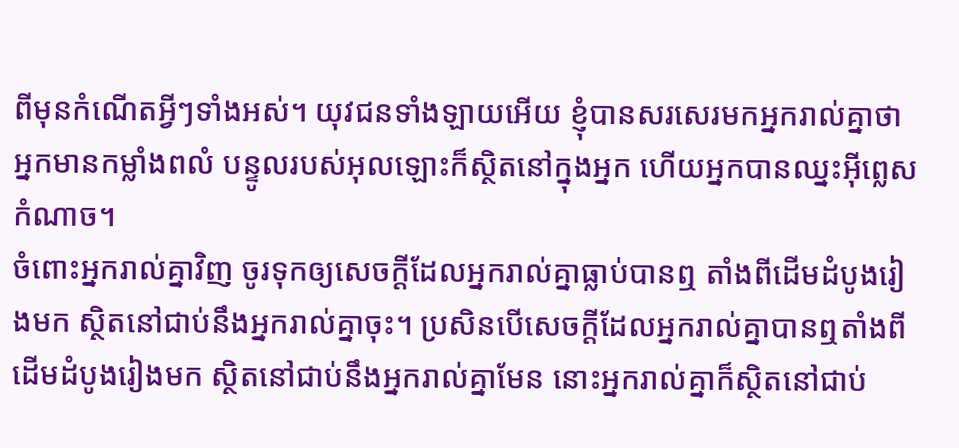ពីមុនកំណើតអ្វីៗទាំងអស់។ យុវជនទាំងឡាយអើយ ខ្ញុំបានសរសេរមកអ្នករាល់គ្នាថា អ្នកមានកម្លាំងពលំ បន្ទូលរបស់អុលឡោះក៏ស្ថិតនៅក្នុងអ្នក ហើយអ្នកបានឈ្នះអ៊ីព្លេសកំណាច។
ចំពោះអ្នករាល់គ្នាវិញ ចូរទុកឲ្យសេចក្ដីដែលអ្នករាល់គ្នាធ្លាប់បានឮ តាំងពីដើមដំបូងរៀងមក ស្ថិតនៅជាប់នឹងអ្នករាល់គ្នាចុះ។ ប្រសិនបើសេចក្ដីដែលអ្នករាល់គ្នាបានឮតាំងពីដើមដំបូងរៀងមក ស្ថិតនៅជាប់នឹងអ្នករាល់គ្នាមែន នោះអ្នករាល់គ្នាក៏ស្ថិតនៅជាប់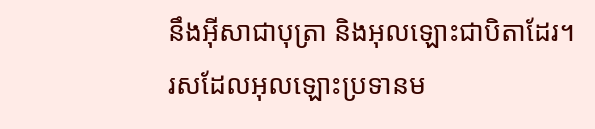នឹងអ៊ីសាជាបុត្រា និងអុលឡោះជាបិតាដែរ។
រសដែលអុលឡោះប្រទានម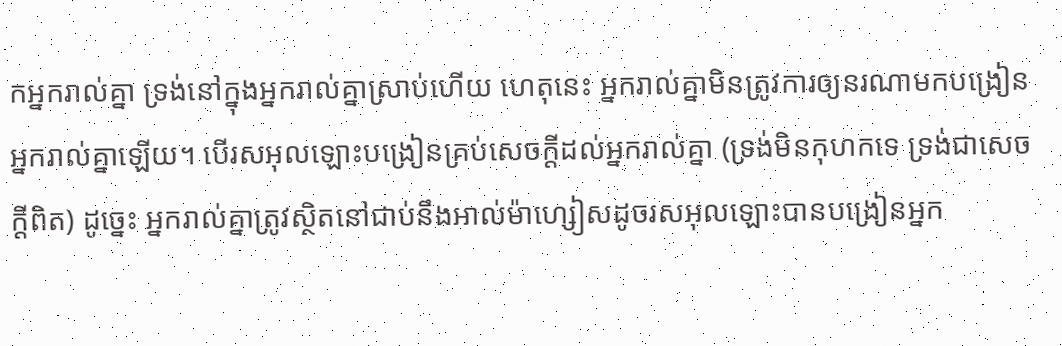កអ្នករាល់គ្នា ទ្រង់នៅក្នុងអ្នករាល់គ្នាស្រាប់ហើយ ហេតុនេះ អ្នករាល់គ្នាមិនត្រូវការឲ្យនរណាមកបង្រៀនអ្នករាល់គ្នាឡើយ។ បើរសអុលឡោះបង្រៀនគ្រប់សេចក្ដីដល់អ្នករាល់គ្នា (ទ្រង់មិនកុហកទេ ទ្រង់ជាសេចក្ដីពិត) ដូច្នេះ អ្នករាល់គ្នាត្រូវស្ថិតនៅជាប់នឹងអាល់ម៉ាហ្សៀសដូចរសអុលឡោះបានបង្រៀនអ្នក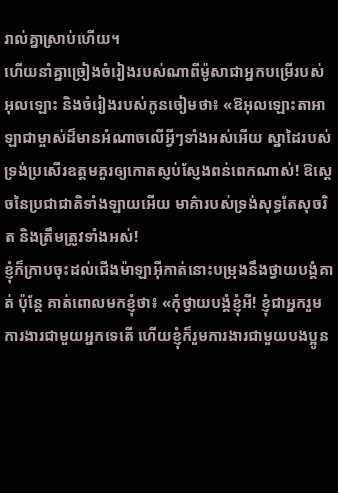រាល់គ្នាស្រាប់ហើយ។
ហើយនាំគ្នាច្រៀងចំរៀងរបស់ណាពីម៉ូសាជាអ្នកបម្រើរបស់អុលឡោះ និងចំរៀងរបស់កូនចៀមថា៖ «ឱអុលឡោះតាអាឡាជាម្ចាស់ដ៏មានអំណាចលើអ្វីៗទាំងអស់អើយ ស្នាដៃរបស់ទ្រង់ប្រសើរឧត្ដមគួរឲ្យកោតស្ញប់ស្ញែងពន់ពេកណាស់! ឱស្តេចនៃប្រជាជាតិទាំងឡាយអើយ មាគ៌ារបស់ទ្រង់សុទ្ធតែសុចរិត និងត្រឹមត្រូវទាំងអស់!
ខ្ញុំក៏ក្រាបចុះដល់ជើងម៉ាឡាអ៊ីកាត់នោះបម្រុងនឹងថ្វាយបង្គំគាត់ ប៉ុន្ដែ គាត់ពោលមកខ្ញុំថា៖ «កុំថ្វាយបង្គំខ្ញុំអី! ខ្ញុំជាអ្នករួមការងារជាមួយអ្នកទេតើ ហើយខ្ញុំក៏រួមការងារជាមួយបងប្អូន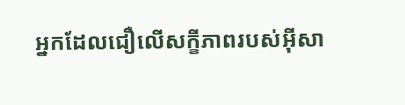អ្នកដែលជឿលើសក្ខីភាពរបស់អ៊ីសា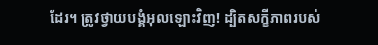ដែរ។ ត្រូវថ្វាយបង្គំអុលឡោះវិញ! ដ្បិតសក្ខីភាពរបស់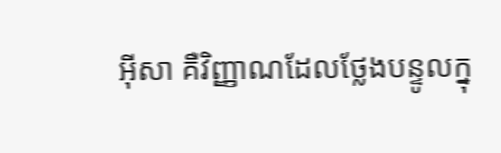អ៊ីសា គឺវិញ្ញាណដែលថ្លែងបន្ទូលក្នុ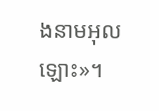ងនាមអុលឡោះ»។